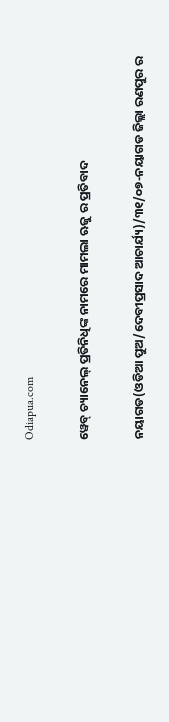Odiapua.com

ୱେବ୍ ଚ୍ୟାନେଲ୍ ପ୍ରତିନିଧିଙ୍କ ନାମରେ ମାମଲା ଋଜୁ ର ପ୍ରତିବାଦ

ନୟାଗଡ(ଓଡିଆ ପୁଅ/ଦେବୀପ୍ରସାଦ ଆଚାର୍ଯ୍ୟ)/୩୧/୦୭-ନୟାଗଡ ଜିଲ୍ଲା ରଣପୁର ର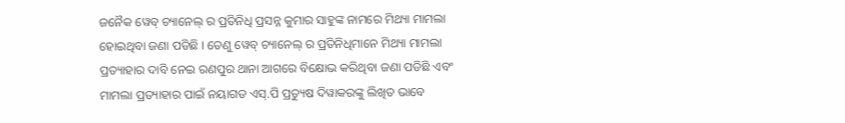ଜନୈକ ୱେବ୍ ଚ୍ୟାନେଲ୍ ର ପ୍ରତିନିଧି ପ୍ରସନ୍ନ କୁମାର ସାହୁଙ୍କ ନାମରେ ମିଥ୍ୟା ମାମଲା ହୋଇଥିବା ଜଣା ପଡିଛି । ତେଣୁ ୱେବ୍ ଚ୍ୟାନେଲ୍ ର ପ୍ରତିନିଧିମାନେ ମିଥ୍ୟା ମାମଲା ପ୍ରତ୍ୟାହାର ଦାବି ନେଇ ରଣପୁର ଥାନା ଆଗରେ ବିକ୍ଷୋଭ କରିଥିବା ଜଣା ପଡିଛି ଏବଂ ମାମଲା ପ୍ରତ୍ୟାହାର ପାଇଁ ନୟାଗଡ ଏସ୍‌.ପି ପ୍ରତ୍ୟୁଷ ଦିୱାକରଙ୍କୁ ଲିଖିତ ଭାବେ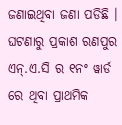ଜଣାଇଥିବା ଜଣା ପଡିଛି । ଘଟଣାରୁ ପ୍ରକାଶ ରଣପୁର ଏନ୍‌.ଏ.ସି ର ୧ନଂ ୱାର୍ଡ ରେ ଥିବା ପ୍ରାଥମିକ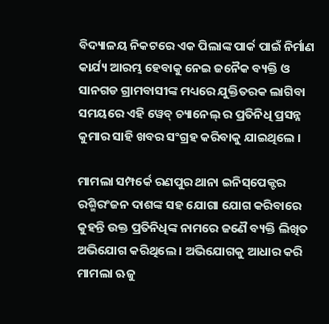ବିଦ୍ୟାଳୟ ନିକଟରେ ଏକ ପିଲାଙ୍କ ପାର୍କ ପାଇଁ ନିର୍ମାଣ କାର୍ଯ୍ୟ ଆରମ୍ଭ ହେବାକୁ ନେଇ ଜନୈକ ବ୍ୟକ୍ତି ଓ ସାନଗଡ ଗ୍ରାମବାସୀଙ୍କ ମଧ୍ୟରେ ଯୁକ୍ତିତରକ ଲାଗିବା ସମୟରେ ଏହି ୱେବ୍ ଚ୍ୟାନେଲ୍ ର ପ୍ରତିନିଧି ପ୍ରସନ୍ନ କୁମାର ସାହି ଖବର ସଂଗ୍ରହ କରିବାକୁ ଯାଇଥିଲେ ।

ମାମଲା ସମ୍ପର୍କେ ରଣପୁର ଥାନା ଇନିସ୍‌ପେକ୍ଟର ରଶ୍ମିରଂଜନ ଦାଶଙ୍କ ସହ ଯୋଗା ଯୋଗ କରିବାରେ କୁହନ୍ତି ଉକ୍ତ ପ୍ରତିନିଧିଙ୍କ ନାମରେ ଜଣୈ ବ୍ୟକ୍ତି ଲିଖିତ ଅଭିଯୋଗ କରିଥିଲେ । ଅଭିଯୋଗକୁ ଆଧାର କରି ମାମଲା ଋଜୁ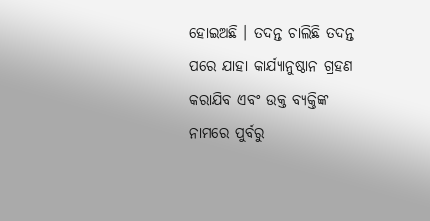ହୋଇଅଛି । ତଦନ୍ତ ଚାଲିଛି ତଦନ୍ତ ପରେ ଯାହା କାର୍ଯ୍ୟାନୁଷ୍ଠାନ ଗ୍ରହଣ କରାଯିବ ଏବଂ ଉକ୍ତ ବ୍ୟକ୍ତିଙ୍କ ନାମରେ ପୁର୍ବରୁ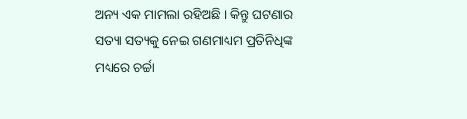ଅନ୍ୟ ଏକ ମାମଲା ରହିଅଛି । କିନ୍ତୁ ଘଟଣାର ସତ୍ୟା ସତ୍ୟକୁ ନେଇ ଗଣମାଧ୍ୟମ ପ୍ରତିନିଧିଙ୍କ ମଧ୍ୟରେ ଚର୍ଚ୍ଚା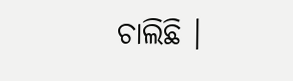ଚାଲିଛି ।